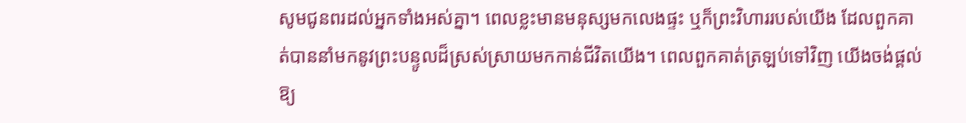សូមជូនពរដល់អ្នកទាំងអស់គ្នា។ ពេលខ្លះមានមនុស្សមកលេងផ្ទះ ឬក៏ព្រះវិហាររបស់យើង ដែលពួកគាត់បាននាំមកនូវព្រះបន្ទូលដ៏ស្រស់ស្រាយមកកាន់ជីវិតយើង។ ពេលពួកគាត់ត្រឡប់ទៅវិញ យើងចង់ផ្តល់ឱ្យ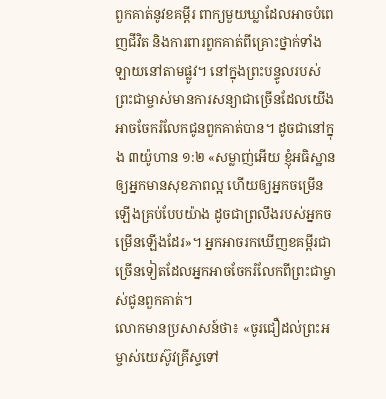ពួកគាត់នូវខគម្ពីរ ពាក្យមួយឃ្លាដែលអាចបំពេញជីវិត និងការពារពួកគាត់ពីគ្រោះថ្នាក់ទាំងឡាយនៅតាមផ្លូវ។ នៅក្នុងព្រះបន្ទូលរបស់ព្រះជាម្ចាស់មានការសន្យាជាច្រើនដែលយើងអាចចែករំលែកជូនពួកគាត់បាន។ ដូចជានៅក្នុង ៣យ៉ូហាន ១:២ «សម្លាញ់អើយ ខ្ញុំអធិស្ឋានឲ្យអ្នកមានសុខភាពល្អ ហើយឲ្យអ្នកចម្រើនឡើងគ្រប់បែបយ៉ាង ដូចជាព្រលឹងរបស់អ្នកចម្រើនឡើងដែរ»។ អ្នកអាចរកឃើញខគម្ពីរជាច្រើនទៀតដែលអ្នកអាចចែករំលែកពីព្រះជាម្ចាស់ជូនពួកគាត់។
លោកមានប្រសាសន៍ថា៖ «ចូរជឿដល់ព្រះអម្ចាស់យេស៊ូវគ្រីស្ទទៅ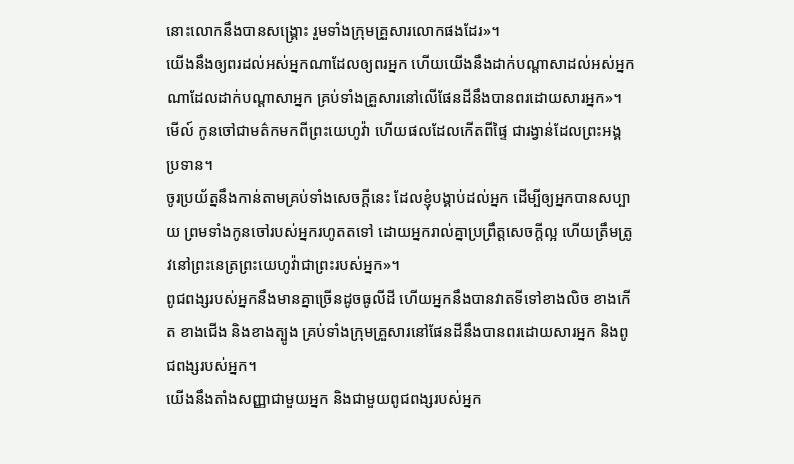នោះលោកនឹងបានសង្គ្រោះ រួមទាំងក្រុមគ្រួសារលោកផងដែរ»។
យើងនឹងឲ្យពរដល់អស់អ្នកណាដែលឲ្យពរអ្នក ហើយយើងនឹងដាក់បណ្ដាសាដល់អស់អ្នកណាដែលដាក់បណ្ដាសាអ្នក គ្រប់ទាំងគ្រួសារនៅលើផែនដីនឹងបានពរដោយសារអ្នក»។
មើល៍ កូនចៅជាមត៌កមកពីព្រះយេហូវ៉ា ហើយផលដែលកើតពីផ្ទៃ ជារង្វាន់ដែលព្រះអង្គប្រទាន។
ចូរប្រយ័ត្ននឹងកាន់តាមគ្រប់ទាំងសេចក្ដីនេះ ដែលខ្ញុំបង្គាប់ដល់អ្នក ដើម្បីឲ្យអ្នកបានសប្បាយ ព្រមទាំងកូនចៅរបស់អ្នករហូតតទៅ ដោយអ្នករាល់គ្នាប្រព្រឹត្តសេចក្ដីល្អ ហើយត្រឹមត្រូវនៅព្រះនេត្រព្រះយេហូវ៉ាជាព្រះរបស់អ្នក»។
ពូជពង្សរបស់អ្នកនឹងមានគ្នាច្រើនដូចធូលីដី ហើយអ្នកនឹងបានវាតទីទៅខាងលិច ខាងកើត ខាងជើង និងខាងត្បូង គ្រប់ទាំងក្រុមគ្រួសារនៅផែនដីនឹងបានពរដោយសារអ្នក និងពូជពង្សរបស់អ្នក។
យើងនឹងតាំងសញ្ញាជាមួយអ្នក និងជាមួយពូជពង្សរបស់អ្នក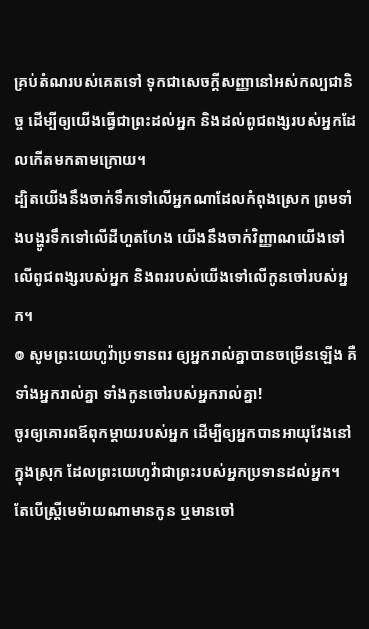គ្រប់តំណរបស់គេតទៅ ទុកជាសេចក្ដីសញ្ញានៅអស់កល្បជានិច្ច ដើម្បីឲ្យយើងធ្វើជាព្រះដល់អ្នក និងដល់ពូជពង្សរបស់អ្នកដែលកើតមកតាមក្រោយ។
ដ្បិតយើងនឹងចាក់ទឹកទៅលើអ្នកណាដែលកំពុងស្រេក ព្រមទាំងបង្ហូរទឹកទៅលើដីហួតហែង យើងនឹងចាក់វិញ្ញាណយើងទៅលើពូជពង្សរបស់អ្នក និងពររបស់យើងទៅលើកូនចៅរបស់អ្នក។
៙ សូមព្រះយេហូវ៉ាប្រទានពរ ឲ្យអ្នករាល់គ្នាបានចម្រើនឡើង គឺទាំងអ្នករាល់គ្នា ទាំងកូនចៅរបស់អ្នករាល់គ្នា!
ចូរឲ្យគោរពឪពុកម្តាយរបស់អ្នក ដើម្បីឲ្យអ្នកបានអាយុវែងនៅក្នុងស្រុក ដែលព្រះយេហូវ៉ាជាព្រះរបស់អ្នកប្រទានដល់អ្នក។
តែបើស្ត្រីមេម៉ាយណាមានកូន ឬមានចៅ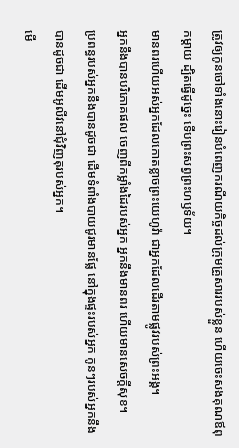ត្រូវឲ្យកូនចៅទាំងនោះរៀនបំពេញករណីយកិច្ចដល់ក្រុមគ្រួសាររបស់ខ្លួន ហើយចេះសងគុណឪពុកម្តាយ ដ្បិតធ្វើដូច្នេះ ទើបព្រះសព្វព្រះហឫទ័យ។
មានពរហើយអស់អ្នកដែលកោតខ្លាចព្រះយេហូវ៉ា ជាអ្នកដែលដើរតាមផ្លូវរបស់ព្រះអង្គ។
អ្នកនឹងបានបរិភោគផល ចេញពីកម្លាំងដៃរបស់អ្នក អ្នកនឹងមានពរ ហើយមានសេចក្ដីសុខ។
ប្រពន្ធរបស់អ្នកនឹងបានដូចជា ដើមទំពាំងបាយជូរមានផ្លែ នៅក្នុងផ្ទះរបស់អ្នក កូនៗរបស់អ្នកនឹងបានដូចជា ដើមអូលីវនៅជុំវិញតុរបស់អ្នក។
មើ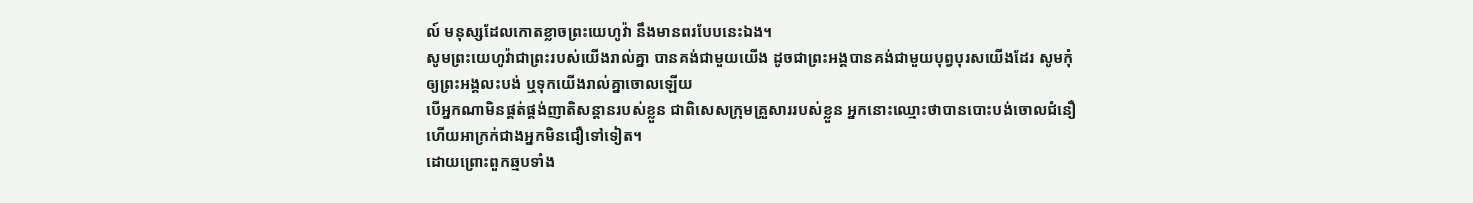ល៍ មនុស្សដែលកោតខ្លាចព្រះយេហូវ៉ា នឹងមានពរបែបនេះឯង។
សូមព្រះយេហូវ៉ាជាព្រះរបស់យើងរាល់គ្នា បានគង់ជាមួយយើង ដូចជាព្រះអង្គបានគង់ជាមួយបុព្វបុរសយើងដែរ សូមកុំឲ្យព្រះអង្គលះបង់ ឬទុកយើងរាល់គ្នាចោលឡើយ
បើអ្នកណាមិនផ្គត់ផ្គង់ញាតិសន្តានរបស់ខ្លួន ជាពិសេសក្រុមគ្រួសាររបស់ខ្លួន អ្នកនោះឈ្មោះថាបានបោះបង់ចោលជំនឿ ហើយអាក្រក់ជាងអ្នកមិនជឿទៅទៀត។
ដោយព្រោះពួកឆ្មបទាំង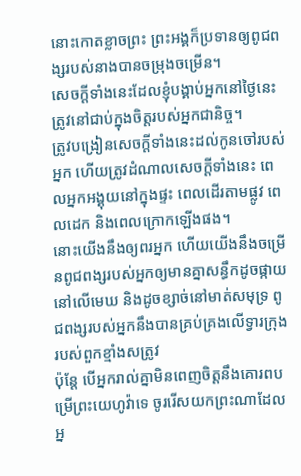នោះកោតខ្លាចព្រះ ព្រះអង្គក៏ប្រទានឲ្យពូជពង្សរបស់នាងបានចម្រុងចម្រើន។
សេចក្ដីទាំងនេះដែលខ្ញុំបង្គាប់អ្នកនៅថ្ងៃនេះ ត្រូវនៅជាប់ក្នុងចិត្តរបស់អ្នកជានិច្ច។
ត្រូវបង្រៀនសេចក្ដីទាំងនេះដល់កូនចៅរបស់អ្នក ហើយត្រូវដំណាលសេចក្ដីទាំងនេះ ពេលអ្នកអង្គុយនៅក្នុងផ្ទះ ពេលដើរតាមផ្លូវ ពេលដេក និងពេលក្រោកឡើងផង។
នោះយើងនឹងឲ្យពរអ្នក ហើយយើងនឹងចម្រើនពូជពង្សរបស់អ្នកឲ្យមានគ្នាសន្ធឹកដូចផ្កាយនៅលើមេឃ និងដូចខ្សាច់នៅមាត់សមុទ្រ ពូជពង្សរបស់អ្នកនឹងបានគ្រប់គ្រងលើទ្វារក្រុងរបស់ពួកខ្មាំងសត្រូវ
ប៉ុន្ដែ បើអ្នករាល់គ្នាមិនពេញចិត្តនឹងគោរពបម្រើព្រះយេហូវ៉ាទេ ចូររើសយកព្រះណាដែលអ្ន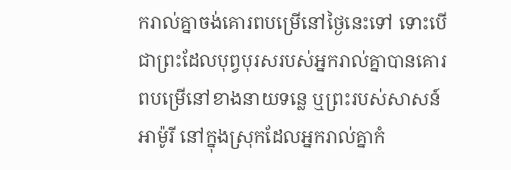ករាល់គ្នាចង់គោរពបម្រើនៅថ្ងៃនេះទៅ ទោះបើជាព្រះដែលបុព្វបុរសរបស់អ្នករាល់គ្នាបានគោរពបម្រើនៅខាងនាយទន្លេ ឬព្រះរបស់សាសន៍អាម៉ូរី នៅក្នុងស្រុកដែលអ្នករាល់គ្នាកំ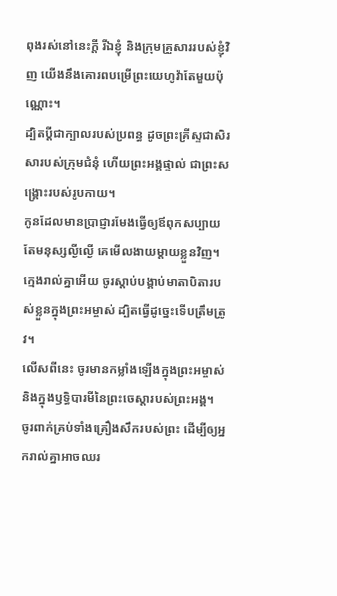ពុងរស់នៅនេះក្តី រីឯខ្ញុំ និងក្រុមគ្រួសាររបស់ខ្ញុំវិញ យើងនឹងគោរពបម្រើព្រះយេហូវ៉ាតែមួយប៉ុណ្ណោះ។
ដ្បិតប្តីជាក្បាលរបស់ប្រពន្ធ ដូចព្រះគ្រីស្ទជាសិរសារបស់ក្រុមជំនុំ ហើយព្រះអង្គផ្ទាល់ ជាព្រះសង្គ្រោះរបស់រូបកាយ។
កូនដែលមានប្រាជ្ញារមែងធ្វើឲ្យឪពុកសប្បាយ តែមនុស្សល្ងីល្ងើ គេមើលងាយម្តាយខ្លួនវិញ។
ក្មេងរាល់គ្នាអើយ ចូរស្តាប់បង្គាប់មាតាបិតារបស់ខ្លួនក្នុងព្រះអម្ចាស់ ដ្បិតធ្វើដូច្នេះទើបត្រឹមត្រូវ។
លើសពីនេះ ចូរមានកម្លាំងឡើងក្នុងព្រះអម្ចាស់ និងក្នុងឫទ្ធិបារមីនៃព្រះចេស្តារបស់ព្រះអង្គ។
ចូរពាក់គ្រប់ទាំងគ្រឿងសឹករបស់ព្រះ ដើម្បីឲ្យអ្នករាល់គ្នាអាចឈរ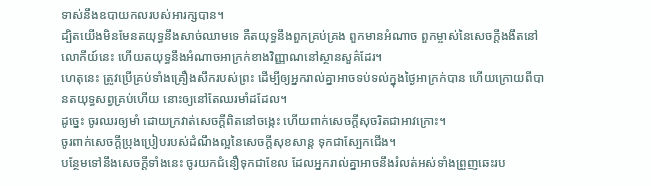ទាស់នឹងឧបាយកលរបស់អារក្សបាន។
ដ្បិតយើងមិនមែនតយុទ្ធនឹងសាច់ឈាមទេ គឺតយុទ្ធនឹងពួកគ្រប់គ្រង ពួកមានអំណាច ពួកម្ចាស់នៃសេចក្តីងងឹតនៅលោកីយ៍នេះ ហើយតយុទ្ធនឹងអំណាចអាក្រក់ខាងវិញ្ញាណនៅស្ថានសួគ៌ដែរ។
ហេតុនេះ ត្រូវប្រើគ្រប់ទាំងគ្រឿងសឹករបស់ព្រះ ដើម្បីឲ្យអ្នករាល់គ្នាអាចទប់ទល់ក្នុងថ្ងៃអាក្រក់បាន ហើយក្រោយពីបានតយុទ្ធសព្វគ្រប់ហើយ នោះឲ្យនៅតែឈរមាំដដែល។
ដូច្នេះ ចូរឈរឲ្យមាំ ដោយក្រវាត់សេចក្តីពិតនៅចង្កេះ ហើយពាក់សេចក្តីសុចរិតជាអាវក្រោះ។
ចូរពាក់សេចក្ដីប្រុងប្រៀបរបស់ដំណឹងល្អនៃសេចក្តីសុខសាន្ត ទុកជាស្បែកជើង។
បន្ថែមទៅនឹងសេចក្ដីទាំងនេះ ចូរយកជំនឿទុកជាខែល ដែលអ្នករាល់គ្នាអាចនឹងរំលត់អស់ទាំងព្រួញឆេះរប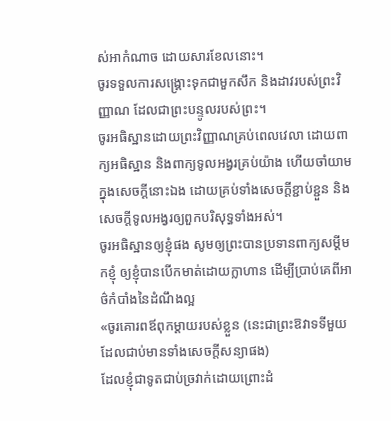ស់អាកំណាច ដោយសារខែលនោះ។
ចូរទទួលការសង្គ្រោះទុកជាមួកសឹក និងដាវរបស់ព្រះវិញ្ញាណ ដែលជាព្រះបន្ទូលរបស់ព្រះ។
ចូរអធិស្ឋានដោយព្រះវិញ្ញាណគ្រប់ពេលវេលា ដោយពាក្យអធិស្ឋាន និងពាក្យទូលអង្វរគ្រប់យ៉ាង ហើយចាំយាមក្នុងសេចក្តីនោះឯង ដោយគ្រប់ទាំងសេចក្តីខ្ជាប់ខ្ជួន និងសេចក្តីទូលអង្វរឲ្យពួកបរិសុទ្ធទាំងអស់។
ចូរអធិស្ឋានឲ្យខ្ញុំផង សូមឲ្យព្រះបានប្រទានពាក្យសម្ដីមកខ្ញុំ ឲ្យខ្ញុំបានបើកមាត់ដោយក្លាហាន ដើម្បីប្រាប់គេពីអាថ៌កំបាំងនៃដំណឹងល្អ
«ចូរគោរពឪពុកម្ដាយរបស់ខ្លួន (នេះជាព្រះឱវាទទីមួយ ដែលជាប់មានទាំងសេចក្តីសន្យាផង)
ដែលខ្ញុំជាទូតជាប់ច្រវាក់ដោយព្រោះដំ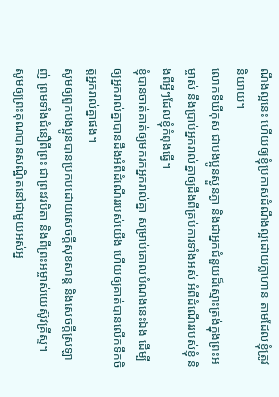ណឹងល្អនេះ ហើយឲ្យខ្ញុំប្រកាសដំណឹងល្អដោយក្លាហាន តាមដែលខ្ញុំត្រូវនិយាយ។
លោកទីឃីកុស ជាបងប្អូនស្ងួនភ្ងា និងជាអ្នកជំនួយដ៏ស្មោះត្រង់ក្នុងព្រះអម្ចាស់ នឹងប្រាប់អ្នករាល់គ្នាឲ្យដឹងពីគ្រប់ការទាំងអស់ អំពីដំណើររបស់ខ្ញុំ និងពីអ្វីៗដែលខ្ញុំកំពុងធ្វើ។
ខ្ញុំបានចាត់គាត់ឲ្យមករកអ្នករាល់គ្នា សម្រាប់គោលបំណងនេះឯង ដើម្បីឲ្យអ្នករាល់គ្នាបានដឹងអំពីដំណើររបស់យើង ហើយឲ្យគាត់បានលើកទឹកចិត្តអ្នករាល់គ្នាផង។
សូមឲ្យពួកបងប្អូនបានប្រកបដោយសេចក្តីសុខសាន្ត និងសេចក្តីស្រឡាញ់ ព្រមទាំងជំនឿពីព្រះ ជាព្រះវរបិតា និងពីព្រះអម្ចាស់យេស៊ូវគ្រីស្ទ។
សូមឲ្យព្រះគុណបានសណ្ឋិតនៅជាមួយអស់អ្ន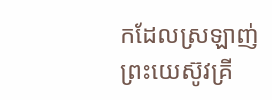កដែលស្រឡាញ់ព្រះយេស៊ូវគ្រី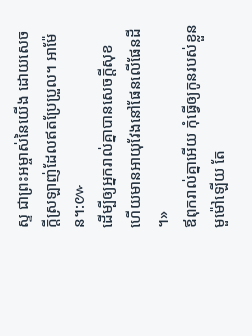ស្ទ ជាព្រះអម្ចាស់នៃយើង ដោយសេចក្ដីស្រឡាញ់ដែលឥតប្រែប្រួល។ អាម៉ែន។:៚
ដើម្បីឲ្យអ្នករាល់គ្នាបានសេចក្តីសុខ ហើយមានអាយុវែងនៅផែនលើផែនដី ។»
ឪពុករាល់គ្នាអើយ កុំធ្វើឲ្យកូនរបស់ខ្លួនមួម៉ៅឡើយ តែ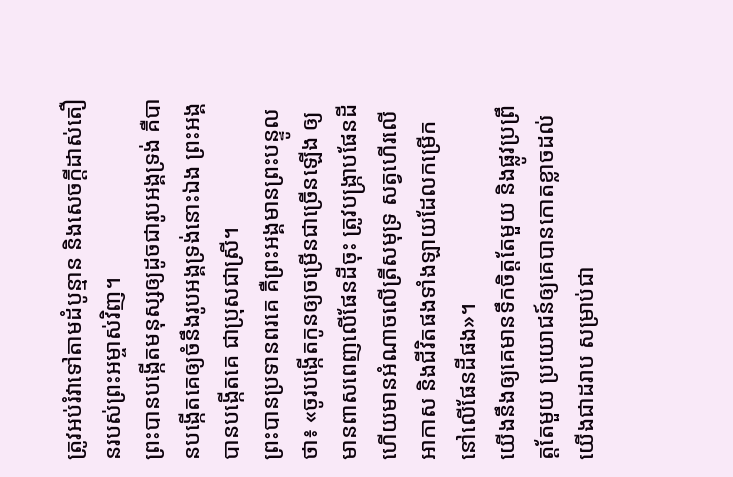ត្រូវអប់រំវាទៅតាមដំបូន្មាន និងសេចក្តីដាស់តឿនរបស់ព្រះអម្ចាស់វិញ។
ព្រះបានបង្កើតមនុស្សឲ្យដូចជារូបអង្គទ្រង់ គឺបានបង្កើតគេឲ្យចំនឹងរូបអង្គទ្រង់នោះឯង ព្រះអង្គបានបង្កើតគេ ជាប្រុសជាស្រី។
ព្រះបានប្រទានពរគេ គឺព្រះអង្គមានព្រះបន្ទូលថា៖ «ចូរបង្កើតកូនឲ្យចម្រើនជាច្រើនឡើង ឲ្យមានពាសពេញលើផែនដីចុះ ត្រូវបង្ក្រាបផែនដី ហើយមានអំណាចលើត្រីសមុទ្រ សត្វហើរលើអាកាស និងជីវិតផងទាំងឡាយដែលកម្រើកនៅលើផែនដីផង»។
យើងនឹងឲ្យគេមានទឹកចិត្តតែមួយ និងផ្លូវប្រព្រឹត្តតែមួយ ប្រយោជន៍ឲ្យគេបានកោតខ្លាចដល់យើងជាដរាប សម្រាប់ជា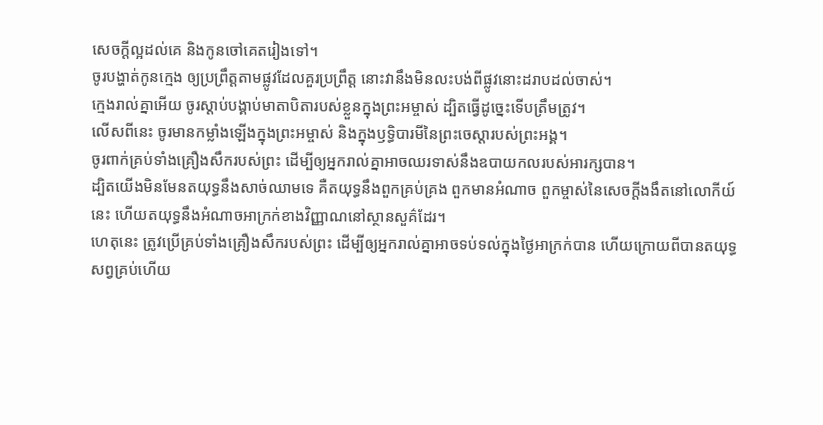សេចក្ដីល្អដល់គេ និងកូនចៅគេតរៀងទៅ។
ចូរបង្ហាត់កូនក្មេង ឲ្យប្រព្រឹត្តតាមផ្លូវដែលគួរប្រព្រឹត្ត នោះវានឹងមិនលះបង់ពីផ្លូវនោះដរាបដល់ចាស់។
ក្មេងរាល់គ្នាអើយ ចូរស្តាប់បង្គាប់មាតាបិតារបស់ខ្លួនក្នុងព្រះអម្ចាស់ ដ្បិតធ្វើដូច្នេះទើបត្រឹមត្រូវ។
លើសពីនេះ ចូរមានកម្លាំងឡើងក្នុងព្រះអម្ចាស់ និងក្នុងឫទ្ធិបារមីនៃព្រះចេស្តារបស់ព្រះអង្គ។
ចូរពាក់គ្រប់ទាំងគ្រឿងសឹករបស់ព្រះ ដើម្បីឲ្យអ្នករាល់គ្នាអាចឈរទាស់នឹងឧបាយកលរបស់អារក្សបាន។
ដ្បិតយើងមិនមែនតយុទ្ធនឹងសាច់ឈាមទេ គឺតយុទ្ធនឹងពួកគ្រប់គ្រង ពួកមានអំណាច ពួកម្ចាស់នៃសេចក្តីងងឹតនៅលោកីយ៍នេះ ហើយតយុទ្ធនឹងអំណាចអាក្រក់ខាងវិញ្ញាណនៅស្ថានសួគ៌ដែរ។
ហេតុនេះ ត្រូវប្រើគ្រប់ទាំងគ្រឿងសឹករបស់ព្រះ ដើម្បីឲ្យអ្នករាល់គ្នាអាចទប់ទល់ក្នុងថ្ងៃអាក្រក់បាន ហើយក្រោយពីបានតយុទ្ធសព្វគ្រប់ហើយ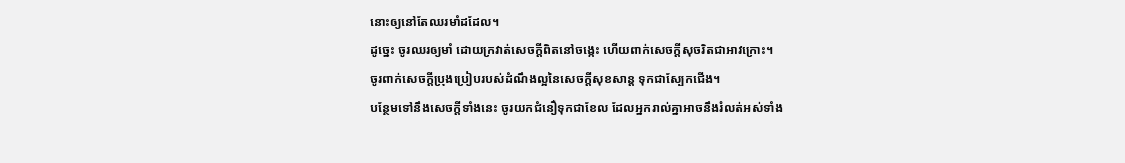នោះឲ្យនៅតែឈរមាំដដែល។
ដូច្នេះ ចូរឈរឲ្យមាំ ដោយក្រវាត់សេចក្តីពិតនៅចង្កេះ ហើយពាក់សេចក្តីសុចរិតជាអាវក្រោះ។
ចូរពាក់សេចក្ដីប្រុងប្រៀបរបស់ដំណឹងល្អនៃសេចក្តីសុខសាន្ត ទុកជាស្បែកជើង។
បន្ថែមទៅនឹងសេចក្ដីទាំងនេះ ចូរយកជំនឿទុកជាខែល ដែលអ្នករាល់គ្នាអាចនឹងរំលត់អស់ទាំង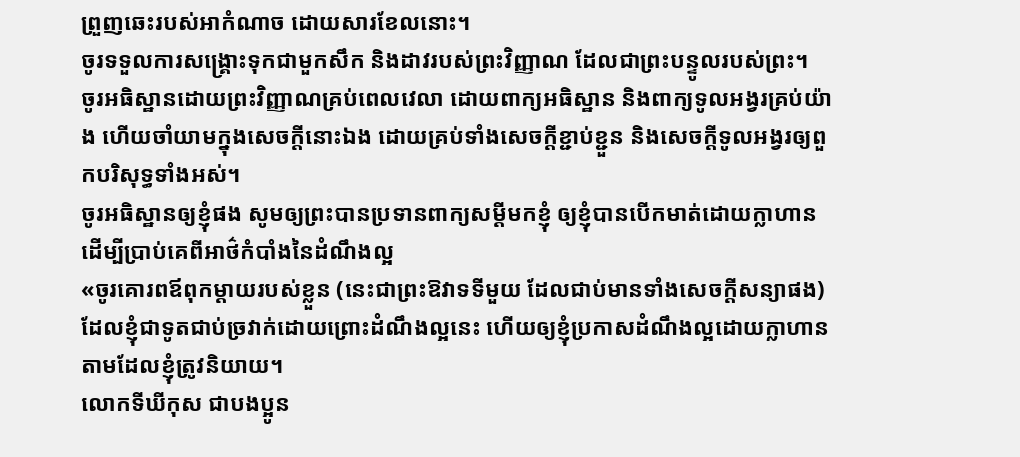ព្រួញឆេះរបស់អាកំណាច ដោយសារខែលនោះ។
ចូរទទួលការសង្គ្រោះទុកជាមួកសឹក និងដាវរបស់ព្រះវិញ្ញាណ ដែលជាព្រះបន្ទូលរបស់ព្រះ។
ចូរអធិស្ឋានដោយព្រះវិញ្ញាណគ្រប់ពេលវេលា ដោយពាក្យអធិស្ឋាន និងពាក្យទូលអង្វរគ្រប់យ៉ាង ហើយចាំយាមក្នុងសេចក្តីនោះឯង ដោយគ្រប់ទាំងសេចក្តីខ្ជាប់ខ្ជួន និងសេចក្តីទូលអង្វរឲ្យពួកបរិសុទ្ធទាំងអស់។
ចូរអធិស្ឋានឲ្យខ្ញុំផង សូមឲ្យព្រះបានប្រទានពាក្យសម្ដីមកខ្ញុំ ឲ្យខ្ញុំបានបើកមាត់ដោយក្លាហាន ដើម្បីប្រាប់គេពីអាថ៌កំបាំងនៃដំណឹងល្អ
«ចូរគោរពឪពុកម្ដាយរបស់ខ្លួន (នេះជាព្រះឱវាទទីមួយ ដែលជាប់មានទាំងសេចក្តីសន្យាផង)
ដែលខ្ញុំជាទូតជាប់ច្រវាក់ដោយព្រោះដំណឹងល្អនេះ ហើយឲ្យខ្ញុំប្រកាសដំណឹងល្អដោយក្លាហាន តាមដែលខ្ញុំត្រូវនិយាយ។
លោកទីឃីកុស ជាបងប្អូន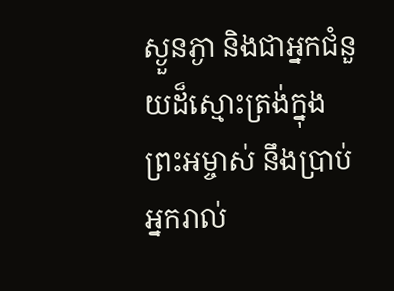ស្ងួនភ្ងា និងជាអ្នកជំនួយដ៏ស្មោះត្រង់ក្នុងព្រះអម្ចាស់ នឹងប្រាប់អ្នករាល់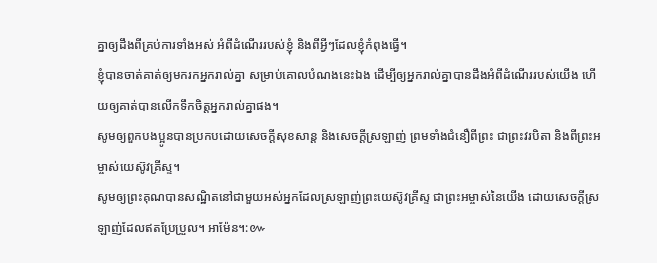គ្នាឲ្យដឹងពីគ្រប់ការទាំងអស់ អំពីដំណើររបស់ខ្ញុំ និងពីអ្វីៗដែលខ្ញុំកំពុងធ្វើ។
ខ្ញុំបានចាត់គាត់ឲ្យមករកអ្នករាល់គ្នា សម្រាប់គោលបំណងនេះឯង ដើម្បីឲ្យអ្នករាល់គ្នាបានដឹងអំពីដំណើររបស់យើង ហើយឲ្យគាត់បានលើកទឹកចិត្តអ្នករាល់គ្នាផង។
សូមឲ្យពួកបងប្អូនបានប្រកបដោយសេចក្តីសុខសាន្ត និងសេចក្តីស្រឡាញ់ ព្រមទាំងជំនឿពីព្រះ ជាព្រះវរបិតា និងពីព្រះអម្ចាស់យេស៊ូវគ្រីស្ទ។
សូមឲ្យព្រះគុណបានសណ្ឋិតនៅជាមួយអស់អ្នកដែលស្រឡាញ់ព្រះយេស៊ូវគ្រីស្ទ ជាព្រះអម្ចាស់នៃយើង ដោយសេចក្ដីស្រឡាញ់ដែលឥតប្រែប្រួល។ អាម៉ែន។:៚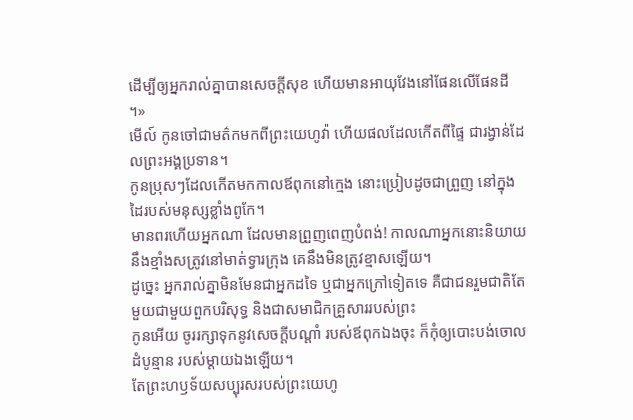ដើម្បីឲ្យអ្នករាល់គ្នាបានសេចក្តីសុខ ហើយមានអាយុវែងនៅផែនលើផែនដី ។»
មើល៍ កូនចៅជាមត៌កមកពីព្រះយេហូវ៉ា ហើយផលដែលកើតពីផ្ទៃ ជារង្វាន់ដែលព្រះអង្គប្រទាន។
កូនប្រុសៗដែលកើតមកកាលឪពុកនៅក្មេង នោះប្រៀបដូចជាព្រួញ នៅក្នុងដៃរបស់មនុស្សខ្លាំងពូកែ។
មានពរហើយអ្នកណា ដែលមានព្រួញពេញបំពង់! កាលណាអ្នកនោះនិយាយ នឹងខ្មាំងសត្រូវនៅមាត់ទ្វារក្រុង គេនឹងមិនត្រូវខ្មាសឡើយ។
ដូច្នេះ អ្នករាល់គ្នាមិនមែនជាអ្នកដទៃ ឬជាអ្នកក្រៅទៀតទេ គឺជាជនរួមជាតិតែមួយជាមួយពួកបរិសុទ្ធ និងជាសមាជិកគ្រួសាររបស់ព្រះ
កូនអើយ ចូររក្សាទុកនូវសេចក្ដីបណ្ដាំ របស់ឪពុកឯងចុះ ក៏កុំឲ្យបោះបង់ចោលដំបូន្មាន របស់ម្តាយឯងឡើយ។
តែព្រះហឫទ័យសប្បុរសរបស់ព្រះយេហូ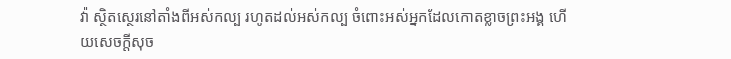វ៉ា ស្ថិតស្ថេរនៅតាំងពីអស់កល្ប រហូតដល់អស់កល្ប ចំពោះអស់អ្នកដែលកោតខ្លាចព្រះអង្គ ហើយសេចក្ដីសុច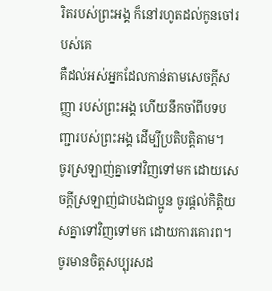រិតរបស់ព្រះអង្គ ក៏នៅរហូតដល់កូនចៅរបស់គេ
គឺដល់អស់អ្នកដែលកាន់តាមសេចក្ដីសញ្ញា របស់ព្រះអង្គ ហើយនឹកចាំពីបទបញ្ជារបស់ព្រះអង្គ ដើម្បីប្រតិបត្តិតាម។
ចូរស្រឡាញ់គ្នាទៅវិញទៅមក ដោយសេចក្ដីស្រឡាញ់ជាបងជាប្អូន ចូរផ្តល់កិត្តិយសគ្នាទៅវិញទៅមក ដោយការគោរព។
ចូរមានចិត្តសប្បុរសដ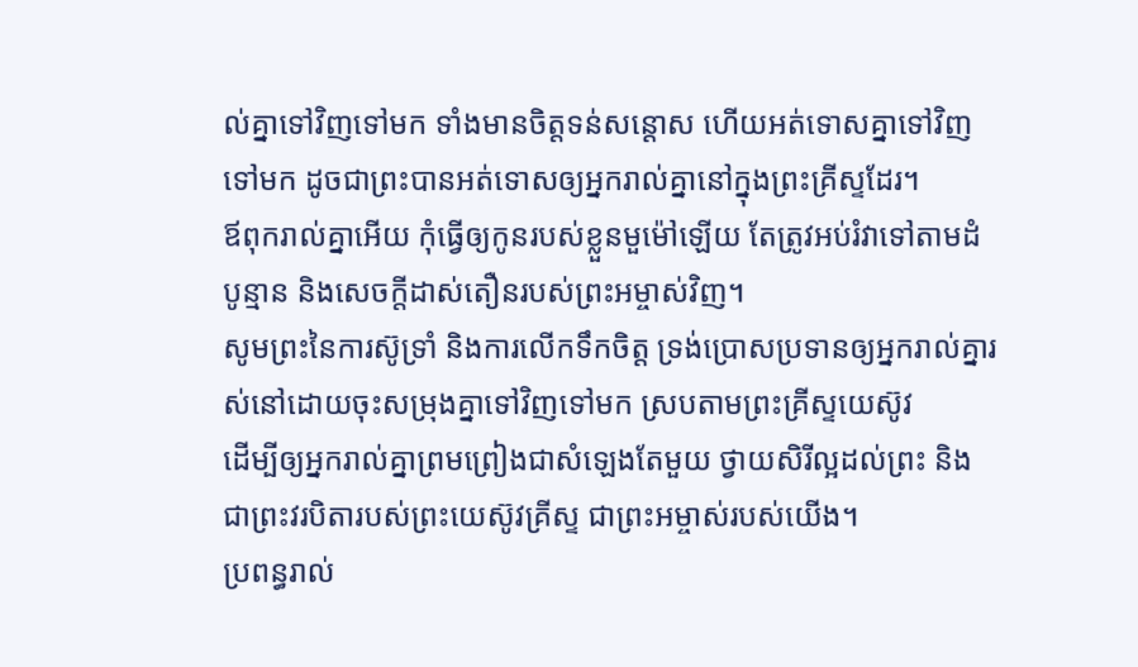ល់គ្នាទៅវិញទៅមក ទាំងមានចិត្តទន់សន្តោស ហើយអត់ទោសគ្នាទៅវិញទៅមក ដូចជាព្រះបានអត់ទោសឲ្យអ្នករាល់គ្នានៅក្នុងព្រះគ្រីស្ទដែរ។
ឪពុករាល់គ្នាអើយ កុំធ្វើឲ្យកូនរបស់ខ្លួនមួម៉ៅឡើយ តែត្រូវអប់រំវាទៅតាមដំបូន្មាន និងសេចក្តីដាស់តឿនរបស់ព្រះអម្ចាស់វិញ។
សូមព្រះនៃការស៊ូទ្រាំ និងការលើកទឹកចិត្ត ទ្រង់ប្រោសប្រទានឲ្យអ្នករាល់គ្នារស់នៅដោយចុះសម្រុងគ្នាទៅវិញទៅមក ស្របតាមព្រះគ្រីស្ទយេស៊ូវ
ដើម្បីឲ្យអ្នករាល់គ្នាព្រមព្រៀងជាសំឡេងតែមួយ ថ្វាយសិរីល្អដល់ព្រះ និងជាព្រះវរបិតារបស់ព្រះយេស៊ូវគ្រីស្ទ ជាព្រះអម្ចាស់របស់យើង។
ប្រពន្ធរាល់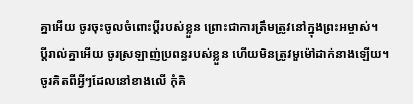គ្នាអើយ ចូរចុះចូលចំពោះប្តីរបស់ខ្លួន ព្រោះជាការត្រឹមត្រូវនៅក្នុងព្រះអម្ចាស់។
ប្ដីរាល់គ្នាអើយ ចូរស្រឡាញ់ប្រពន្ធរបស់ខ្លួន ហើយមិនត្រូវមួម៉ៅដាក់នាងឡើយ។
ចូរគិតពីអ្វីៗដែលនៅខាងលើ កុំគិ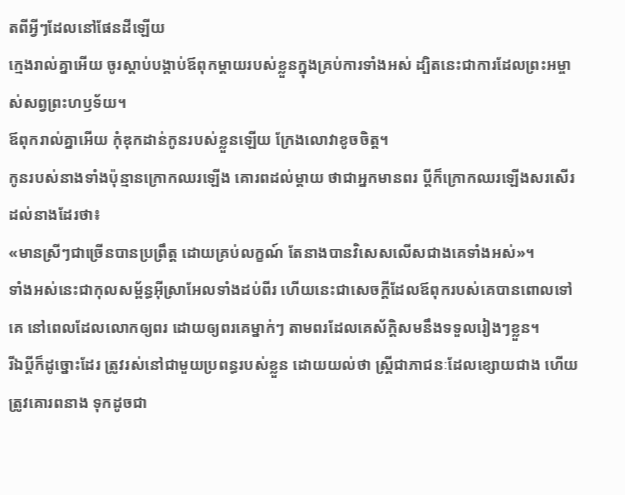តពីអ្វីៗដែលនៅផែនដីឡើយ
ក្មេងរាល់គ្នាអើយ ចូរស្តាប់បង្គាប់ឪពុកម្តាយរបស់ខ្លួនក្នុងគ្រប់ការទាំងអស់ ដ្បិតនេះជាការដែលព្រះអម្ចាស់សព្វព្រះហឫទ័យ។
ឪពុករាល់គ្នាអើយ កុំឌុកដាន់កូនរបស់ខ្លួនឡើយ ក្រែងលោវាខូចចិត្ត។
កូនរបស់នាងទាំងប៉ុន្មានក្រោកឈរឡើង គោរពដល់ម្តាយ ថាជាអ្នកមានពរ ប្តីក៏ក្រោកឈរឡើងសរសើរដល់នាងដែរថា៖
«មានស្រីៗជាច្រើនបានប្រព្រឹត្ត ដោយគ្រប់លក្ខណ៍ តែនាងបានវិសេសលើសជាងគេទាំងអស់»។
ទាំងអស់នេះជាកុលសម្ព័ន្ធអ៊ីស្រាអែលទាំងដប់ពីរ ហើយនេះជាសេចក្ដីដែលឪពុករបស់គេបានពោលទៅគេ នៅពេលដែលលោកឲ្យពរ ដោយឲ្យពរគេម្នាក់ៗ តាមពរដែលគេស័ក្ដិសមនឹងទទួលរៀងៗខ្លួន។
រីឯប្ដីក៏ដូច្នោះដែរ ត្រូវរស់នៅជាមួយប្រពន្ធរបស់ខ្លួន ដោយយល់ថា ស្ត្រីជាភាជនៈដែលខ្សោយជាង ហើយត្រូវគោរពនាង ទុកដូចជា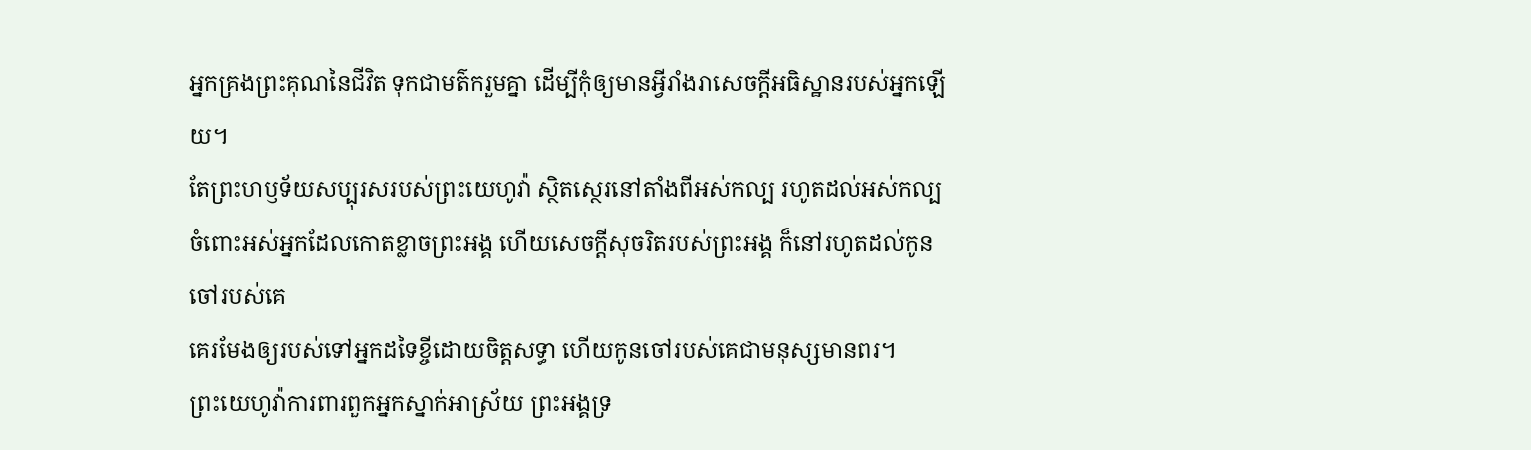អ្នកគ្រងព្រះគុណនៃជីវិត ទុកជាមត៌ករួមគ្នា ដើម្បីកុំឲ្យមានអ្វីរាំងរាសេចក្តីអធិស្ឋានរបស់អ្នកឡើយ។
តែព្រះហឫទ័យសប្បុរសរបស់ព្រះយេហូវ៉ា ស្ថិតស្ថេរនៅតាំងពីអស់កល្ប រហូតដល់អស់កល្ប ចំពោះអស់អ្នកដែលកោតខ្លាចព្រះអង្គ ហើយសេចក្ដីសុចរិតរបស់ព្រះអង្គ ក៏នៅរហូតដល់កូនចៅរបស់គេ
គេរមែងឲ្យរបស់ទៅអ្នកដទៃខ្ចីដោយចិត្តសទ្ធា ហើយកូនចៅរបស់គេជាមនុស្សមានពរ។
ព្រះយេហូវ៉ាការពារពួកអ្នកស្នាក់អាស្រ័យ ព្រះអង្គទ្រ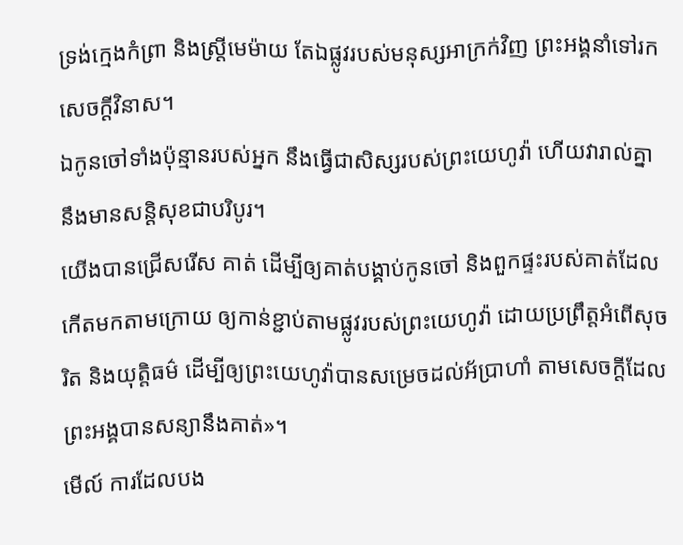ទ្រង់ក្មេងកំព្រា និងស្ត្រីមេម៉ាយ តែឯផ្លូវរបស់មនុស្សអាក្រក់វិញ ព្រះអង្គនាំទៅរកសេចក្ដីវិនាស។
ឯកូនចៅទាំងប៉ុន្មានរបស់អ្នក នឹងធ្វើជាសិស្សរបស់ព្រះយេហូវ៉ា ហើយវារាល់គ្នានឹងមានសន្តិសុខជាបរិបូរ។
យើងបានជ្រើសរើស គាត់ ដើម្បីឲ្យគាត់បង្គាប់កូនចៅ និងពួកផ្ទះរបស់គាត់ដែលកើតមកតាមក្រោយ ឲ្យកាន់ខ្ជាប់តាមផ្លូវរបស់ព្រះយេហូវ៉ា ដោយប្រព្រឹត្តអំពើសុចរិត និងយុត្តិធម៌ ដើម្បីឲ្យព្រះយេហូវ៉ាបានសម្រេចដល់អ័ប្រាហាំ តាមសេចក្ដីដែលព្រះអង្គបានសន្យានឹងគាត់»។
មើល៍ ការដែលបង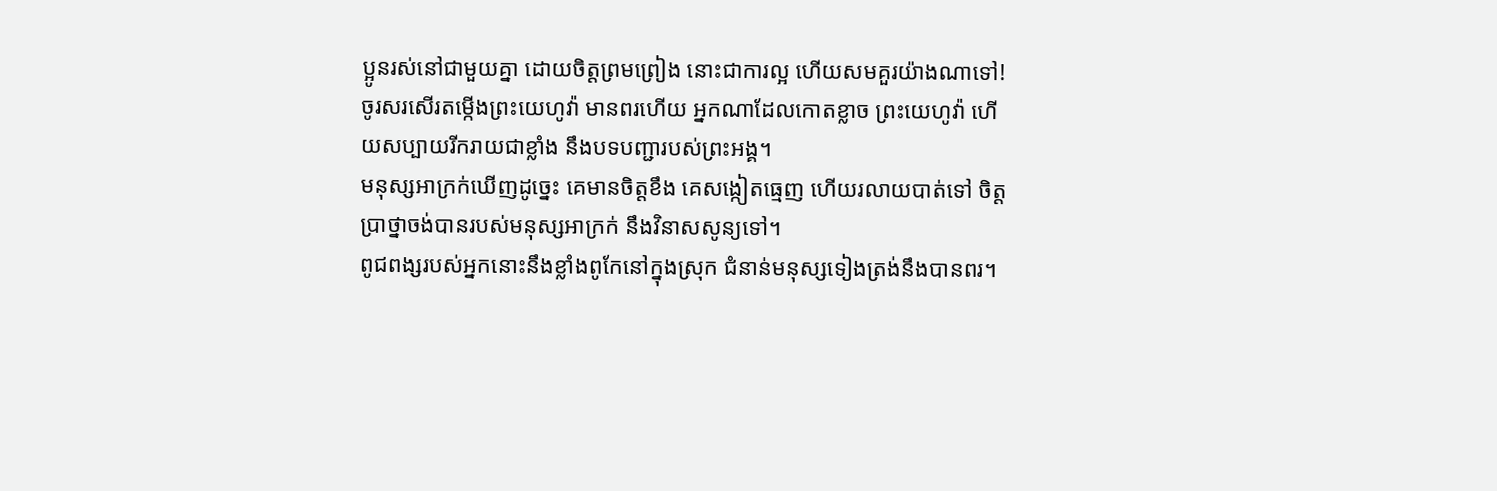ប្អូនរស់នៅជាមួយគ្នា ដោយចិត្តព្រមព្រៀង នោះជាការល្អ ហើយសមគួរយ៉ាងណាទៅ!
ចូរសរសើរតម្កើងព្រះយេហូវ៉ា មានពរហើយ អ្នកណាដែលកោតខ្លាច ព្រះយេហូវ៉ា ហើយសប្បាយរីករាយជាខ្លាំង នឹងបទបញ្ជារបស់ព្រះអង្គ។
មនុស្សអាក្រក់ឃើញដូច្នេះ គេមានចិត្តខឹង គេសង្កៀតធ្មេញ ហើយរលាយបាត់ទៅ ចិត្តប្រាថ្នាចង់បានរបស់មនុស្សអាក្រក់ នឹងវិនាសសូន្យទៅ។
ពូជពង្សរបស់អ្នកនោះនឹងខ្លាំងពូកែនៅក្នុងស្រុក ជំនាន់មនុស្សទៀងត្រង់នឹងបានពរ។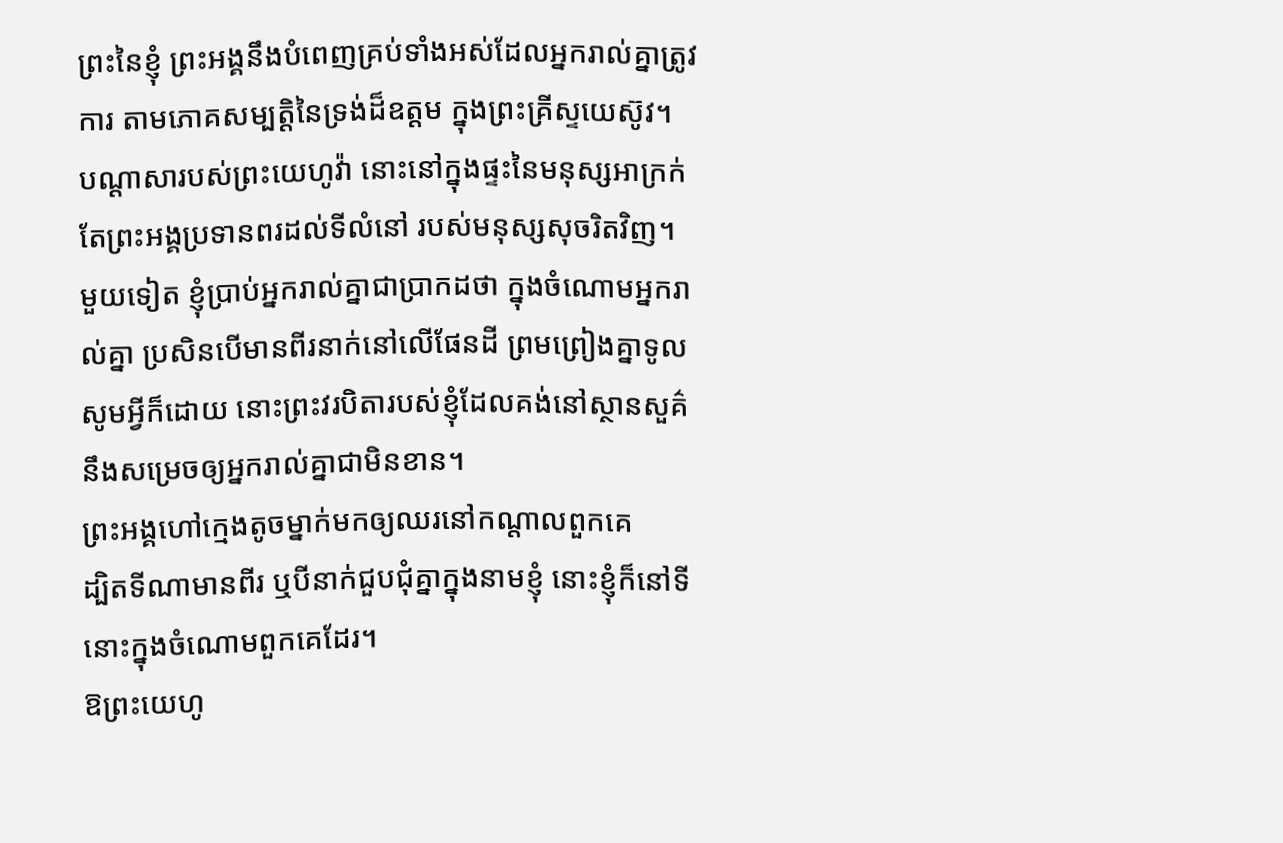ព្រះនៃខ្ញុំ ព្រះអង្គនឹងបំពេញគ្រប់ទាំងអស់ដែលអ្នករាល់គ្នាត្រូវការ តាមភោគសម្បត្តិនៃទ្រង់ដ៏ឧត្តម ក្នុងព្រះគ្រីស្ទយេស៊ូវ។
បណ្ដាសារបស់ព្រះយេហូវ៉ា នោះនៅក្នុងផ្ទះនៃមនុស្សអាក្រក់ តែព្រះអង្គប្រទានពរដល់ទីលំនៅ របស់មនុស្សសុចរិតវិញ។
មួយទៀត ខ្ញុំប្រាប់អ្នករាល់គ្នាជាប្រាកដថា ក្នុងចំណោមអ្នករាល់គ្នា ប្រសិនបើមានពីរនាក់នៅលើផែនដី ព្រមព្រៀងគ្នាទូលសូមអ្វីក៏ដោយ នោះព្រះវរបិតារបស់ខ្ញុំដែលគង់នៅស្ថានសួគ៌ នឹងសម្រេចឲ្យអ្នករាល់គ្នាជាមិនខាន។
ព្រះអង្គហៅក្មេងតូចម្នាក់មកឲ្យឈរនៅកណ្តាលពួកគេ
ដ្បិតទីណាមានពីរ ឬបីនាក់ជួបជុំគ្នាក្នុងនាមខ្ញុំ នោះខ្ញុំក៏នៅទីនោះក្នុងចំណោមពួកគេដែរ។
ឱព្រះយេហូ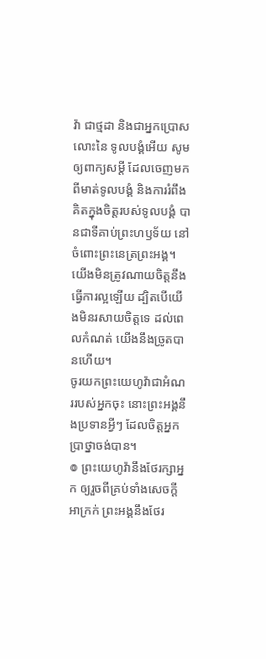វ៉ា ជាថ្មដា និងជាអ្នកប្រោសលោះនៃ ទូលបង្គំអើយ សូមឲ្យពាក្យសម្ដី ដែលចេញមកពីមាត់ទូលបង្គំ និងការរំពឹងគិតក្នុងចិត្តរបស់ទូលបង្គំ បានជាទីគាប់ព្រះហឫទ័យ នៅចំពោះព្រះនេត្រព្រះអង្គ។
យើងមិនត្រូវណាយចិត្តនឹងធ្វើការល្អឡើយ ដ្បិតបើយើងមិនរសាយចិត្តទេ ដល់ពេលកំណត់ យើងនឹងច្រូតបានហើយ។
ចូរយកព្រះយេហូវ៉ាជាអំណររបស់អ្នកចុះ នោះព្រះអង្គនឹងប្រទានអ្វីៗ ដែលចិត្តអ្នកប្រាថ្នាចង់បាន។
៙ ព្រះយេហូវ៉ានឹងថែរក្សាអ្នក ឲ្យរួចពីគ្រប់ទាំងសេចក្ដីអាក្រក់ ព្រះអង្គនឹងថែរ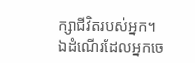ក្សាជីវិតរបស់អ្នក។
ឯដំណើរដែលអ្នកចេ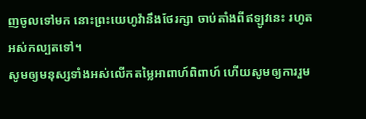ញចូលទៅមក នោះព្រះយេហូវ៉ានឹងថែរក្សា ចាប់តាំងពីឥឡូវនេះ រហូតអស់កល្បតទៅ។
សូមឲ្យមនុស្សទាំងអស់លើកតម្លៃអាពាហ៍ពិពាហ៍ ហើយសូមឲ្យការរួម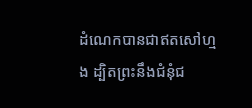ដំណេកបានជាឥតសៅហ្មង ដ្បិតព្រះនឹងជំនុំជ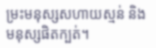ម្រះមនុស្សសហាយស្មន់ និងមនុស្សផិតក្បត់។